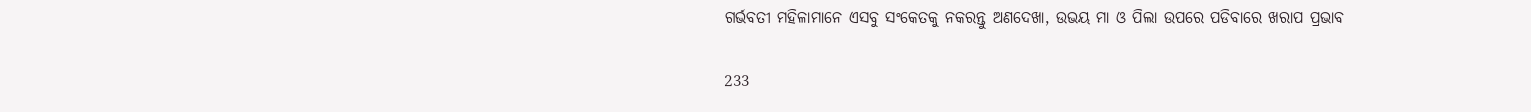ଗର୍ଭବତୀ ମହିଳାମାନେ ଏସବୁ ସଂକେତକୁ ନକରନ୍ତୁ ଅଣଦେଖା, ଉଭୟ ମା ଓ ପିଲା ଉପରେ ପଡିବାରେ ଖରାପ ପ୍ରଭାବ

233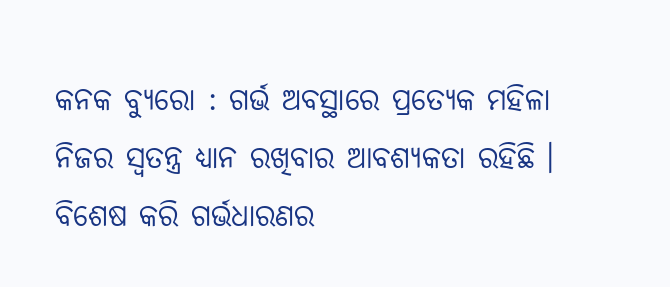କନକ ବ୍ୟୁରୋ : ଗର୍ଭ ଅବସ୍ଥାରେ ପ୍ରତ୍ୟେକ ମହିଳା ନିଜର ସ୍ୱତନ୍ତ୍ର ଧ୍ୟାନ ରଖିବାର ଆବଶ୍ୟକତା ରହିଛି । ବିଶେଷ କରି ଗର୍ଭଧାରଣର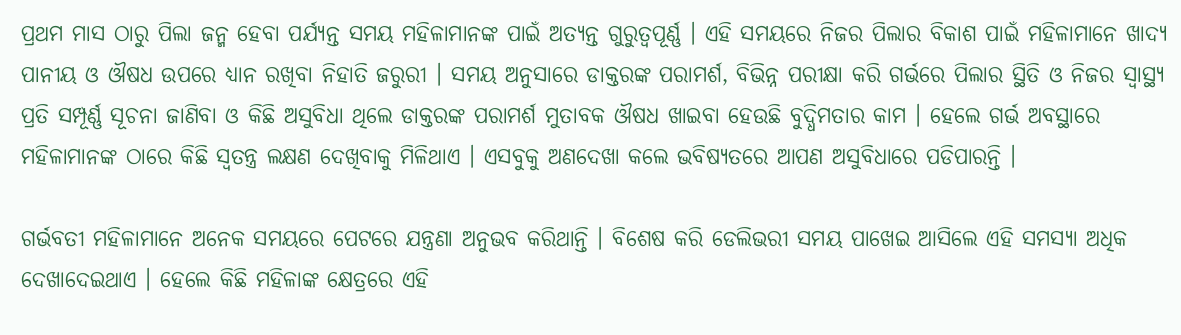ପ୍ରଥମ ମାସ ଠାରୁ ପିଲା ଜନ୍ମ ହେବା ପର୍ଯ୍ୟନ୍ତ ସମୟ ମହିଳାମାନଙ୍କ ପାଇଁ ଅତ୍ୟନ୍ତ ଗୁରୁତ୍ୱପୂର୍ଣ୍ଣ । ଏହି ସମୟରେ ନିଜର ପିଲାର ବିକାଶ ପାଇଁ ମହିଳାମାନେ ଖାଦ୍ୟ ପାନୀୟ ଓ ଔଷଧ ଉପରେ ଧ୍ୟାନ ରଖିବା ନିହାତି ଜରୁରୀ । ସମୟ ଅନୁସାରେ ଡାକ୍ତରଙ୍କ ପରାମର୍ଶ, ବିଭିନ୍ନ ପରୀକ୍ଷା କରି ଗର୍ଭରେ ପିଲାର ସ୍ଥିତି ଓ ନିଜର ସ୍ୱାସ୍ଥ୍ୟ ପ୍ରତି ସମ୍ପୂର୍ଣ୍ଣ ସୂଚନା ଜାଣିବା ଓ କିଛି ଅସୁବିଧା ଥିଲେ ଡାକ୍ତରଙ୍କ ପରାମର୍ଶ ମୁତାବକ ଔଷଧ ଖାଇବା ହେଉଛି ବୁଦ୍ଧିମତାର କାମ । ହେଲେ ଗର୍ଭ ଅବସ୍ଥାରେ ମହିଳାମାନଙ୍କ ଠାରେ କିଛି ସ୍ୱତନ୍ତ୍ର ଲକ୍ଷଣ ଦେଖିବାକୁ ମିଳିଥାଏ । ଏସବୁକୁ ଅଣଦେଖା କଲେ ଭବିଷ୍ୟତରେ ଆପଣ ଅସୁବିଧାରେ ପଡିପାରନ୍ତି ।

ଗର୍ଭବତୀ ମହିଳାମାନେ ଅନେକ ସମୟରେ ପେଟରେ ଯନ୍ତ୍ରଣା ଅନୁଭବ କରିଥାନ୍ତି । ବିଶେଷ କରି ଡେଲିଭରୀ ସମୟ ପାଖେଇ ଆସିଲେ ଏହି ସମସ୍ୟା ଅଧିକ ଦେଖାଦେଇଥାଏ । ହେଲେ କିଛି ମହିଳାଙ୍କ କ୍ଷେତ୍ରରେ ଏହି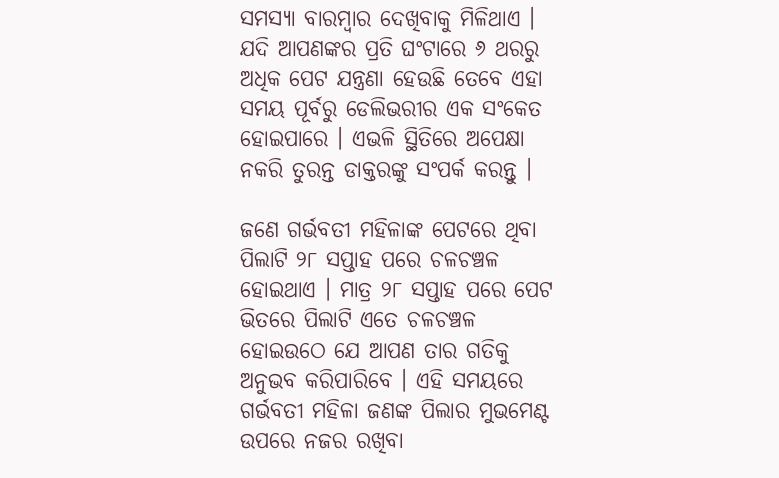ସମସ୍ୟା ବାରମ୍ବାର ଦେଖିବାକୁ ମିଳିଥାଏ । ଯଦି ଆପଣଙ୍କର ପ୍ରତି ଘଂଟାରେ ୬ ଥରରୁ ଅଧିକ ପେଟ ଯନ୍ତ୍ରଣା ହେଉଛି ତେବେ ଏହା ସମୟ ପୂର୍ବରୁ ଡେଲିଭରୀର ଏକ ସଂକେତ ହୋଇପାରେ । ଏଭଳି ସ୍ଥିତିରେ ଅପେକ୍ଷା ନକରି ତୁରନ୍ତ ଡାକ୍ତରଙ୍କୁ ସଂପର୍କ କରନ୍ତୁ ।

ଜଣେ ଗର୍ଭବତୀ ମହିଳାଙ୍କ ପେଟରେ ଥିବା ପିଲାଟି ୨୮ ସପ୍ତାହ ପରେ ଚଳଚଞ୍ଚଳ ହୋଇଥାଏ । ମାତ୍ର ୨୮ ସପ୍ତାହ ପରେ ପେଟ ଭିତରେ ପିଲାଟି ଏତେ ଚଳଚଞ୍ଚଳ ହୋଇଉଠେ ଯେ ଆପଣ ତାର ଗତିକୁ ଅନୁଭବ କରିପାରିବେ । ଏହି ସମୟରେ ଗର୍ଭବତୀ ମହିଳା ଜଣଙ୍କ ପିଲାର ମୁଭମେଣ୍ଟ ଉପରେ ନଜର ରଖିବା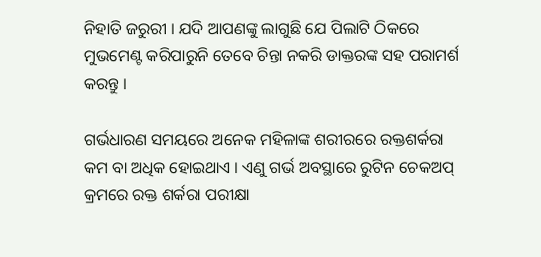ନିହାତି ଜରୁରୀ । ଯଦି ଆପଣଙ୍କୁ ଲାଗୁଛି ଯେ ପିଲାଟି ଠିକରେ ମୁଭମେଣ୍ଟ କରିପାରୁନି ତେବେ ଚିନ୍ତା ନକରି ଡାକ୍ତରଙ୍କ ସହ ପରାମର୍ଶ କରନ୍ତୁ ।

ଗର୍ଭଧାରଣ ସମୟରେ ଅନେକ ମହିଳାଙ୍କ ଶରୀରରେ ରକ୍ତଶର୍କରା କମ ବା ଅଧିକ ହୋଇଥାଏ । ଏଣୁ ଗର୍ଭ ଅବସ୍ଥାରେ ରୁଟିନ ଚେକଅପ୍ କ୍ରମରେ ରକ୍ତ ଶର୍କରା ପରୀକ୍ଷା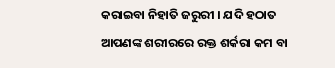କରାଇବା ନିହାତି ଜରୁରୀ । ଯଦି ହଠାତ ଆପଣଙ୍କ ଶରୀରରେ ରକ୍ତ ଶର୍କରା କମ ବା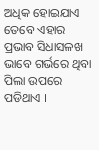ଅଧିକ ହୋଇଯାଏ ତେବେ ଏହାର ପ୍ରଭାବ ସିଧାସଳଖ ଭାବେ ଗର୍ଭରେ ଥିବା ପିଲା ଉପରେ ପଡିଥାଏ ।